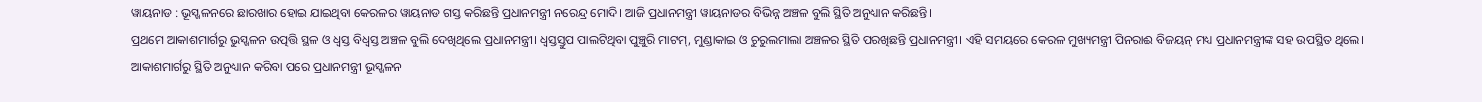ୱାୟନାଡ : ଭୂସ୍ଖଳନରେ ଛାରଖାର ହୋଇ ଯାଇଥିବା କେରଳର ୱାୟନାଡ ଗସ୍ତ କରିଛନ୍ତି ପ୍ରଧାନମନ୍ତ୍ରୀ ନରେନ୍ଦ୍ର ମୋଦି। ଆଜି ପ୍ରଧାନମନ୍ତ୍ରୀ ୱାୟନାଡର ବିଭିନ୍ନ ଅଞ୍ଚଳ ବୁଲି ସ୍ଥିତି ଅନୁଧ୍ୟାନ କରିଛନ୍ତି।
ପ୍ରଥମେ ଆକାଶମାର୍ଗରୁ ଭୁସ୍ଖଳନ ଉତ୍ପତ୍ତି ସ୍ଥଳ ଓ ଧ୍ୱସ୍ତ ବିଧ୍ୱସ୍ତ ଅଞ୍ଚଳ ବୁଲି ଦେଖିଥିଲେ ପ୍ରଧାନମନ୍ତ୍ରୀ। ଧ୍ୱସ୍ତସ୍ତୁପ ପାଲଟିଥିବା ପୁଞ୍ଚୁରି ମାଟମ୍, ମୁଣ୍ଡାକାଇ ଓ ଚୁରୁଲମାଲା ଅଞ୍ଚଳର ସ୍ଥିତି ପରଖିଛନ୍ତି ପ୍ରଧାନମନ୍ତ୍ରୀ। ଏହି ସମୟରେ କେରଳ ମୁଖ୍ୟମନ୍ତ୍ରୀ ପିନରାଈ ବିଜୟନ୍ ମଧ୍ୟ ପ୍ରଧାନମନ୍ତ୍ରୀଙ୍କ ସହ ଉପସ୍ଥିତ ଥିଲେ।
ଆକାଶମାର୍ଗରୁ ସ୍ଥିତି ଅନୁଧ୍ୟାନ କରିବା ପରେ ପ୍ରଧାନମନ୍ତ୍ରୀ ଭୂସ୍ଖଳନ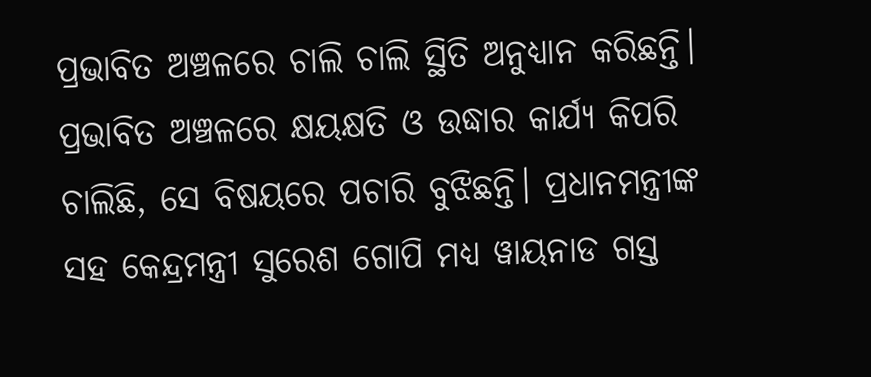ପ୍ରଭାବିତ ଅଞ୍ଚଳରେ ଚାଲି ଚାଲି ସ୍ଥିତି ଅନୁଧ୍ୟାନ କରିଛନ୍ତି। ପ୍ରଭାବିତ ଅଞ୍ଚଳରେ କ୍ଷୟକ୍ଷତି ଓ ଉଦ୍ଧାର କାର୍ଯ୍ୟ କିପରି ଚାଲିଛି, ସେ ବିଷୟରେ ପଚାରି ବୁଝିଛନ୍ତି। ପ୍ରଧାନମନ୍ତ୍ରୀଙ୍କ ସହ କେନ୍ଦ୍ରମନ୍ତ୍ରୀ ସୁରେଶ ଗୋପି ମଧ୍ୟ ୱାୟନାଡ ଗସ୍ତ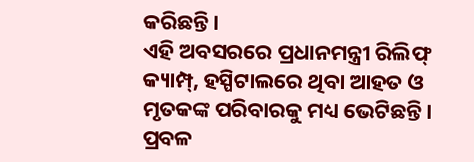କରିଛନ୍ତି।
ଏହି ଅବସରରେ ପ୍ରଧାନମନ୍ତ୍ରୀ ରିଲିଫ୍ କ୍ୟାମ୍ପ୍, ହସ୍ପିଟାଲରେ ଥିବା ଆହତ ଓ ମୃତକଙ୍କ ପରିବାରକୁ ମଧ୍ୟ ଭେଟିଛନ୍ତି। ପ୍ରବଳ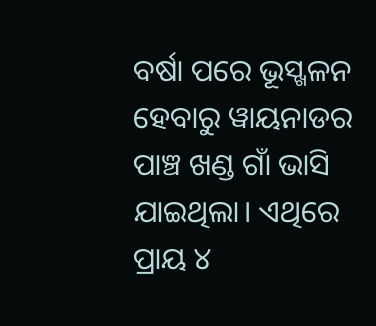ବର୍ଷା ପରେ ଭୂସ୍ଖଳନ ହେବାରୁ ୱାୟନାଡର ପାଞ୍ଚ ଖଣ୍ଡ ଗାଁ ଭାସି ଯାଇଥିଲା। ଏଥିରେ ପ୍ରାୟ ୪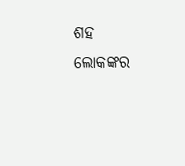ଶହ ଲୋକଙ୍କର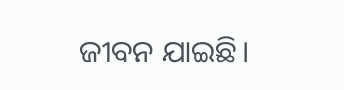ଜୀବନ ଯାଇଛି।